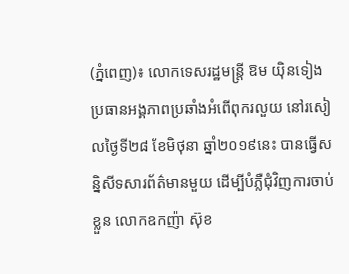(ភ្នំពេញ)៖ លោកទេសរដ្ឋមន្រ្តី ឱម យ៉ិនទៀង ប្រធានអង្គភាពប្រឆាំងអំពើពុករលួយ នៅរសៀលថ្ងៃទី២៨ ខែមិថុនា ឆ្នាំ២០១៩នេះ បានធ្វើសន្និសីទសារព័ត៌មានមួយ ដើម្បីបំភ្លឺជុំវិញការចាប់ខ្លួន លោកឧកញ៉ា ស៊ុខ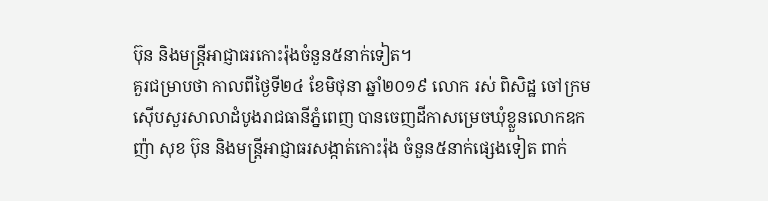ប៊ុន និងមន្ដ្រីអាជ្ញាធរកោះរ៉ុងចំនួន៥នាក់ទៀត។
គួរជម្រាបថា កាលពីថ្ងៃទី២៤ ខែមិថុនា ឆ្នាំ២០១៩ លោក រស់ ពិសិដ្ឋ ចៅក្រមស៊ើបសួរសាលាដំបូងរាជធានីភ្នំពេញ បានចេញដីកាសម្រេចឃុំខ្លួនលោកឧកញ៉ា សុខ ប៊ុន និងមន្ដ្រីអាជ្ញាធរសង្កាត់កោះរ៉ុង ចំនួន៥នាក់ផ្សេងទៀត ពាក់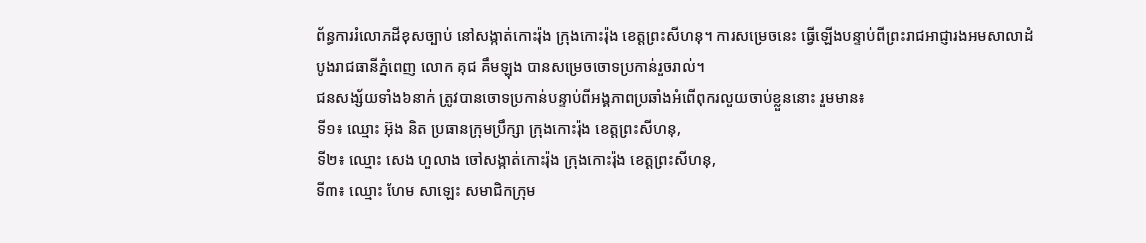ព័ន្ធការរំលោភដីខុសច្បាប់ នៅសង្កាត់កោះរ៉ុង ក្រុងកោះរ៉ុង ខេត្តព្រះសីហនុ។ ការសម្រេចនេះ ធ្វើឡើងបន្ទាប់ពីព្រះរាជអាជ្ញារងអមសាលាដំបូងរាជធានីភ្នំពេញ លោក គុជ គឹមឡុង បានសម្រេចចោទប្រកាន់រួចរាល់។
ជនសង្ស័យទាំង៦នាក់ ត្រូវបានចោទប្រកាន់បន្ទាប់ពីអង្គភាពប្រឆាំងអំពើពុករលួយចាប់ខ្លួននោះ រួមមាន៖
ទី១៖ ឈ្មោះ អ៊ុង និត ប្រធានក្រុមប្រឹក្សា ក្រុងកោះរ៉ុង ខេត្តព្រះសីហនុ,
ទី២៖ ឈ្មោះ សេង ហួលាង ចៅសង្កាត់កោះរ៉ុង ក្រុងកោះរ៉ុង ខេត្តព្រះសីហនុ,
ទី៣៖ ឈ្មោះ ហែម សាឡេះ សមាជិកក្រុម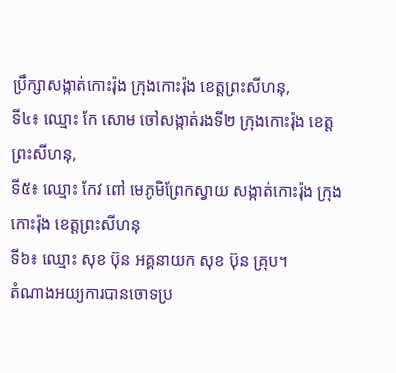ប្រឹក្សាសង្កាត់កោះរ៉ុង ក្រុងកោះរ៉ុង ខេត្តព្រះសីហនុ,
ទី៤៖ ឈ្មោះ កែ សោម ចៅសង្កាត់រងទី២ ក្រុងកោះរ៉ុង ខេត្តព្រះសីហនុ,
ទី៥៖ ឈ្មោះ កែវ ពៅ មេភូមិព្រែកស្វាយ សង្កាត់កោះរ៉ុង ក្រុងកោះរ៉ុង ខេត្តព្រះសីហនុ
ទី៦៖ ឈ្មោះ សុខ ប៊ុន អគ្គនាយក សុខ ប៊ុន គ្រុប។
តំណាងអយ្យការបានចោទប្រ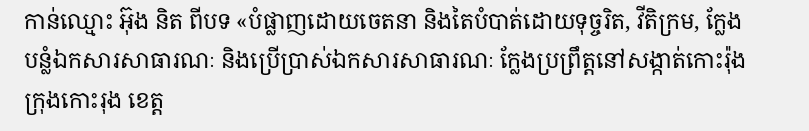កាន់ឈ្មោះ អ៊ុង និត ពីបទ «បំផ្លាញដោយចេតនា និងតៃបំបាត់ដោយទុច្ចរិត, វីតិក្រម, ក្លែងបន្លំឯកសារសាធារណៈ និងប្រើប្រាស់ឯកសារសាធារណៈ ក្លែងប្រព្រឹត្តនៅសង្កាត់កោះរ៉ុង ក្រុងកោះរុង ខេត្ត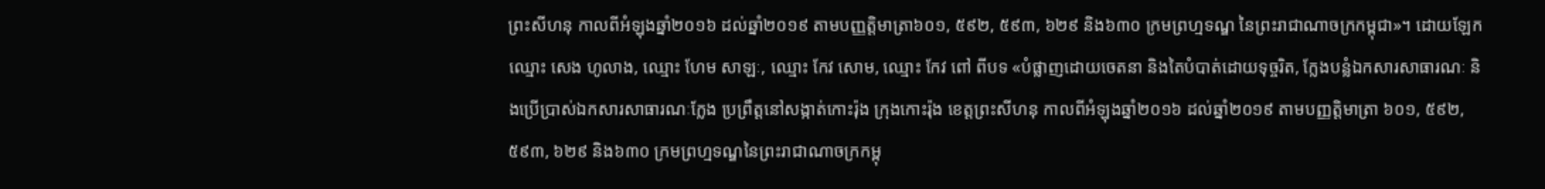ព្រះសីហនុ កាលពីអំឡុងឆ្នាំ២០១៦ ដល់ឆ្នាំ២០១៩ តាមបញ្ញត្តិមាត្រា៦០១, ៥៩២, ៥៩៣, ៦២៩ និង៦៣០ ក្រមព្រហ្មទណ្ឌ នៃព្រះរាជាណាចក្រកម្ពុជា»។ ដោយឡែកឈ្មោះ សេង ហូលាង, ឈ្មោះ ហែម សាឡៈ, ឈ្មោះ កែវ សោម, ឈ្មោះ កែវ ពៅ ពីបទ «បំផ្លាញដោយចេតនា និងតៃបំបាត់ដោយទុច្ចរិត, ក្លែងបន្លំឯកសារសាធារណៈ និងប្រើប្រាស់ឯកសារសាធារណៈក្លែង ប្រព្រឹត្តនៅសង្កាត់កោះរ៉ុង ក្រុងកោះរ៉ុង ខេត្តព្រះសីហនុ កាលពីអំឡុងឆ្នាំ២០១៦ ដល់ឆ្នាំ២០១៩ តាមបញ្ញត្តិមាត្រា ៦០១, ៥៩២, ៥៩៣, ៦២៩ និង៦៣០ ក្រមព្រហ្មទណ្ឌនៃព្រះរាជាណាចក្រកម្ពុ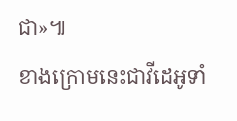ជា»៕
ខាងក្រោមនេះជាវីដេអូទាំ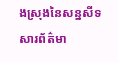ងស្រុងនៃសន្នសីទសារព័ត៌មា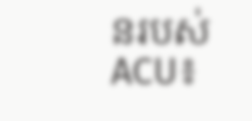នរបស់ ACU៖